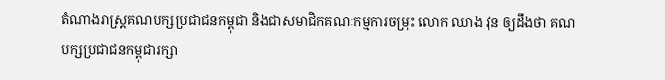តំណាងរាស្ត្រគណបក្សប្រជាជនកម្ពុជា និងជាសមាជិកគណៈកម្មការចម្រុះ លោក ឈាង វុន ឲ្យដឹងថា គណបក្សប្រជាជនកម្ពុជារក្សា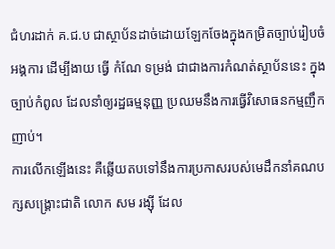ជំហរដាក់ គ.ជ.ប ជាស្ថាប័នដាច់ដោយឡែកចែងក្នុងកម្រិតច្បាប់រៀបចំអង្គការ ដើម្បីងាយ ធ្វើ កំណែ ទម្រង់ ជាជាងការកំណត់ស្ថាប័ននេះ ក្នុងច្បាប់កំពូល ដែលនាំឲ្យរដ្ឋធម្មនុញ្ញ ប្រឈមនឹងការធ្វើវិសោធនកម្មញឹកញាប់។
ការលើកឡើងនេះ គឺឆ្លើយតបទៅនឹងការប្រកាសរបស់មេដឹកនាំគណបក្សសង្គ្រោះជាតិ លោក សម រង្ស៊ី ដែល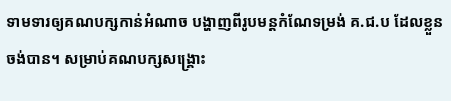ទាមទារឲ្យគណបក្សកាន់អំណាច បង្ហាញពីរូបមន្តកំណែទម្រង់ គ.ជ.ប ដែលខ្លួនចង់បាន។ សម្រាប់គណបក្សសង្គ្រោះ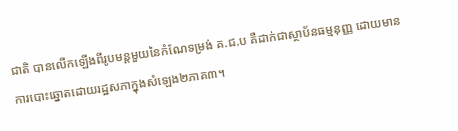ជាតិ បានលើកឡើងពីរូបមន្តមួយនៃកំណែទម្រង់ គ.ជ.ប គឺដាក់ជាស្ថាប័នធម្មនុញ្ញ ដោយមានការបោះឆ្នោតដោយរដ្ឋសភាក្នុងសំឡេង២ភាគ៣។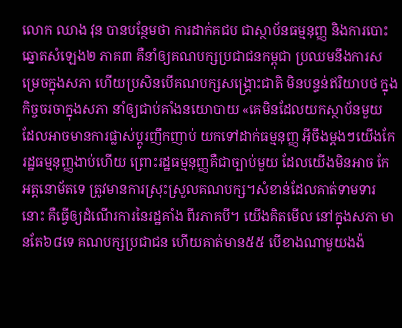លោក ឈាង វុន បានបន្ថែមថា ការដាក់គជប ជាស្ថាប័នធម្មនុញ្ញ និងការបោះឆ្នោតសំឡេង២ ភាគ៣ គឺនាំឲ្យគណបក្សប្រជាជនកម្ពុជា ប្រឈមនឹងការសម្រេចក្នុងសភា ហើយប្រសិនបើគណបក្សសង្គ្រោះជាតិ មិនបន្ទន់ឥរិយាបថ ក្នុងកិច្ចចរចាក្នុងសភា នាំឲ្យជាប់គាំងនយោបាយ «គេមិនដែលយកស្ថាប័នមួយ ដែលអាចមានការផ្លាស់ប្តូរញឹកញាប់ យកទៅដាក់ធម្មនុញ្ញ អ៊ីចឹងម្តងៗយើងកែរដ្ឋធម្មនុញ្ញងាប់ហើយ ព្រោះរដ្ឋធម្មនុញ្ញគឺជាច្បាប់មួយ ដែលយើងមិនអាច កែអត្តនោម័តទេ ត្រូវមានការស្រុះស្រួលគណបក្ស។សំខាន់ដែលគាត់ទាមទារនោះ គឺធ្វើឲ្យដំណើរការនៃរដ្ឋគាំង ពីរភាគបី។ យើងគិតមើល នៅក្នុងសភា មានតែ៦៨ទេ គណបក្សប្រជាជន ហើយគាត់មាន៥៥ បើខាងណាមួយងង៉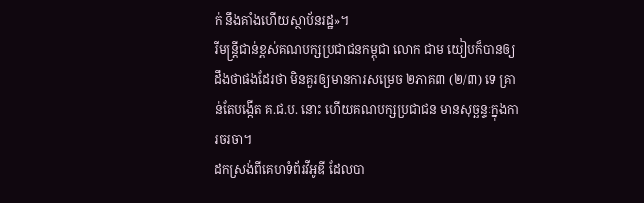ក់ នឹងគាំងហើយស្ថាប័នរដ្ឋ»។
រីមន្ត្រីជាន់ខ្ពស់គណបក្សប្រជាជនកម្ពុជា លោក ជាម យៀបក៏បានឲ្យដឹងថាផងដែរថា មិនគួរឲ្យមានការសម្រេច ២ភាគ៣ (២/៣) ទេ គ្រាន់តែបង្កើត គ.ជ.ប. នោះ ហើយគណបក្សប្រជាជន មានសុច្ឆន្ទៈក្នុងការចរចា។
ដកស្រង់ពីគេហទំព័រវីអូឌី ដែលបា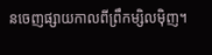នចេញផ្សាយកាលពីព្រឹកម្សិលម៉ិញ។